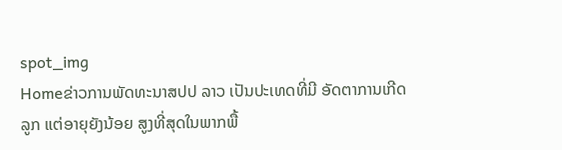spot_img
Homeຂ່າວການພັດທະນາສປປ ລາວ ເປັນປະເທດທີ່ມີ ອັດຕາການເກີດລູກ ແຕ່ອາຍຸຍັງນ້ອຍ ສູງທີ່ສຸດໃນພາກພື້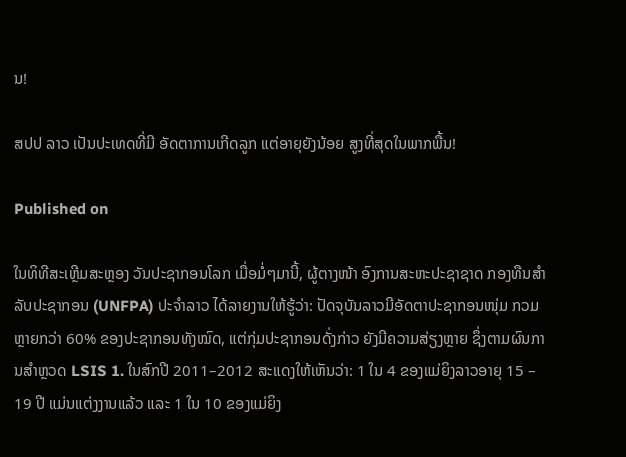ນ!

ສປປ ລາວ ເປັນປະເທດທີ່ມີ ອັດຕາການເກີດລູກ ແຕ່ອາຍຸຍັງນ້ອຍ ສູງທີ່ສຸດໃນພາກພື້ນ!

Published on

ໃນທິທີສະເຫຼີມສະຫຼອງ ວັນປະຊາກອນໂລກ ເມື່ອມໍ່ໆມານີ້, ຜູ້ຕາງໜ້າ ອົງການສະຫະປະຊາຊາດ ກອງທືນສຳລັບປະຊາກອນ (UNFPA) ປະຈຳລາວ ໄດ້ລາຍງານໃຫ້ຮູ້ວ່າ: ປັດຈຸບັນລາວມີອັດຕາປະຊາກອນໜຸ່ມ ກວມຫຼາຍກວ່າ 60% ຂອງປະຊາກອນທັງໝົດ, ແຕ່ກຸ່ມປະຊາກອນດັ່ງກ່າວ ຍັງມີຄວາມສ່ຽງຫຼາຍ ຊຶ່ງຕາມຜົນການສຳຫຼວດ LSIS 1. ໃນສົກປີ 2011–2012 ສະແດງໃຫ້ເຫັນວ່າ: 1 ໃນ 4 ຂອງແມ່ຍິງລາວອາຍຸ 15 – 19 ປີ ແມ່ນແຕ່ງງານແລ້ວ ແລະ 1 ໃນ 10 ຂອງແມ່ຍິງ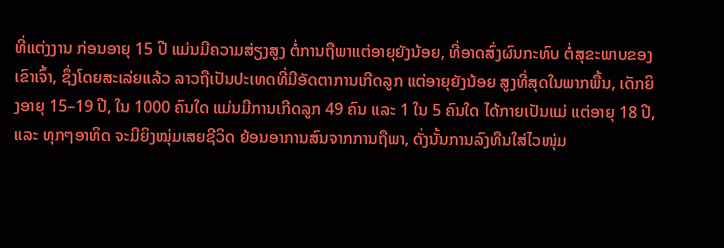ທີ່ແຕ່ງງານ ກ່ອນອາຍຸ 15 ປີ ແມ່ນມີຄວາມສ່ຽງສູງ ຕໍ່ການຖືພາແຕ່ອາຍຸຍັງນ້ອຍ, ທີ່ອາດສົ່ງຜົນກະທົບ ຕໍ່ສຸຂະພາບຂອງເຂົາເຈົ້າ, ຊຶ່ງໂດຍສະເລ່ຍແລ້ວ ລາວຖືເປັນປະເທດທີ່ມີອັດຕາການເກີດລູກ ແຕ່ອາຍຸຍັງນ້ອຍ ສູງທີ່ສຸດໃນພາກພື້ນ, ເດັກຍິງອາຍຸ 15–19 ປີ, ໃນ 1000 ຄົນໃດ ແມ່ນມີການເກີດລູກ 49 ຄົນ ແລະ 1 ໃນ 5 ຄົນໃດ ໄດ້ກາຍເປັນແມ່ ແຕ່ອາຍຸ 18 ປີ, ແລະ ທຸກໆອາທິດ ຈະມີຍິງໝຸ່ມເສຍຊີວິດ ຍ້ອນອາການສົນຈາກການຖືພາ, ດັ່ງນັ້ນການລົງທືນໃສ່ໄວໜຸ່ມ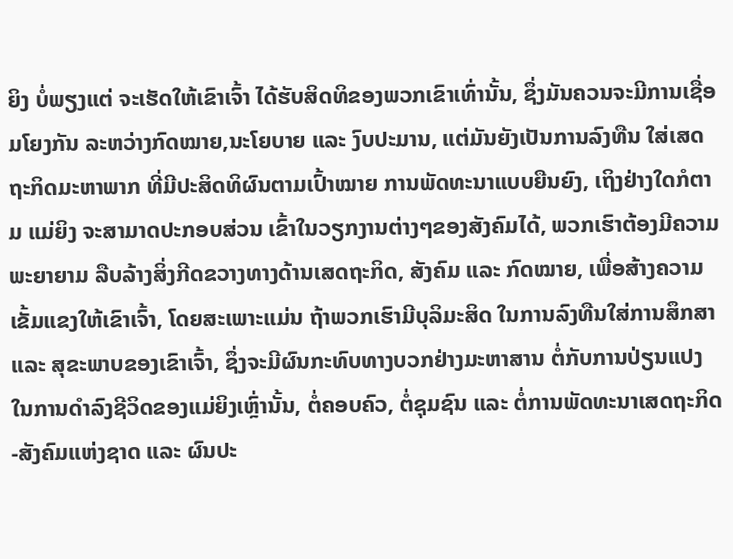ຍິງ ບໍ່ພຽງແຕ່ ຈະເຮັດໃຫ້ເຂົາເຈົ້າ ໄດ້ຮັບສິດທິຂອງພວກເຂົາເທົ່ານັ້ນ, ຊຶ່ງມັນຄວນຈະມີການເຊື່ອມໂຍງກັນ ລະຫວ່າງກົດໝາຍ,ນະໂຍບາຍ ແລະ ງົບປະມານ, ແຕ່ມັນຍັງເປັນການລົງທືນ ໃສ່ເສດຖະກິດມະຫາພາກ ທີ່ມີປະສິດທິຜົນຕາມເປົ້າໝາຍ ການພັດທະນາແບບຍືນຍົງ, ເຖິງຢ່າງໃດກໍຕາມ ແມ່ຍິງ ຈະສາມາດປະກອບສ່ວນ ເຂົ້າໃນວຽກງານຕ່າງໆຂອງສັງຄົມໄດ້, ພວກເຮົາຕ້ອງມີຄວາມພະຍາຍາມ ລືບລ້າງສິ່ງກີດຂວາງທາງດ້ານເສດຖະກິດ, ສັງຄົມ ແລະ ກົດໝາຍ, ເພື່ອສ້າງຄວາມເຂັ້ມແຂງໃຫ້ເຂົາເຈົ້າ, ໂດຍສະເພາະແມ່ນ ຖ້າພວກເຮົາມີບຸລິມະສິດ ໃນການລົງທືນໃສ່ການສຶກສາ ແລະ ສຸຂະພາບຂອງເຂົາເຈົ້າ, ຊຶ່ງຈະມີຜົນກະທົບທາງບວກຢ່າງມະຫາສານ ຕໍ່ກັບການປ່ຽນແປງ ໃນການດຳລົງຊີວິດຂອງແມ່ຍິງເຫຼົ່ານັ້ນ, ຕໍ່ຄອບຄົວ, ຕໍ່ຊຸມຊົນ ແລະ ຕໍ່ການພັດທະນາເສດຖະກິດ-ສັງຄົມແຫ່ງຊາດ ແລະ ຜົນປະ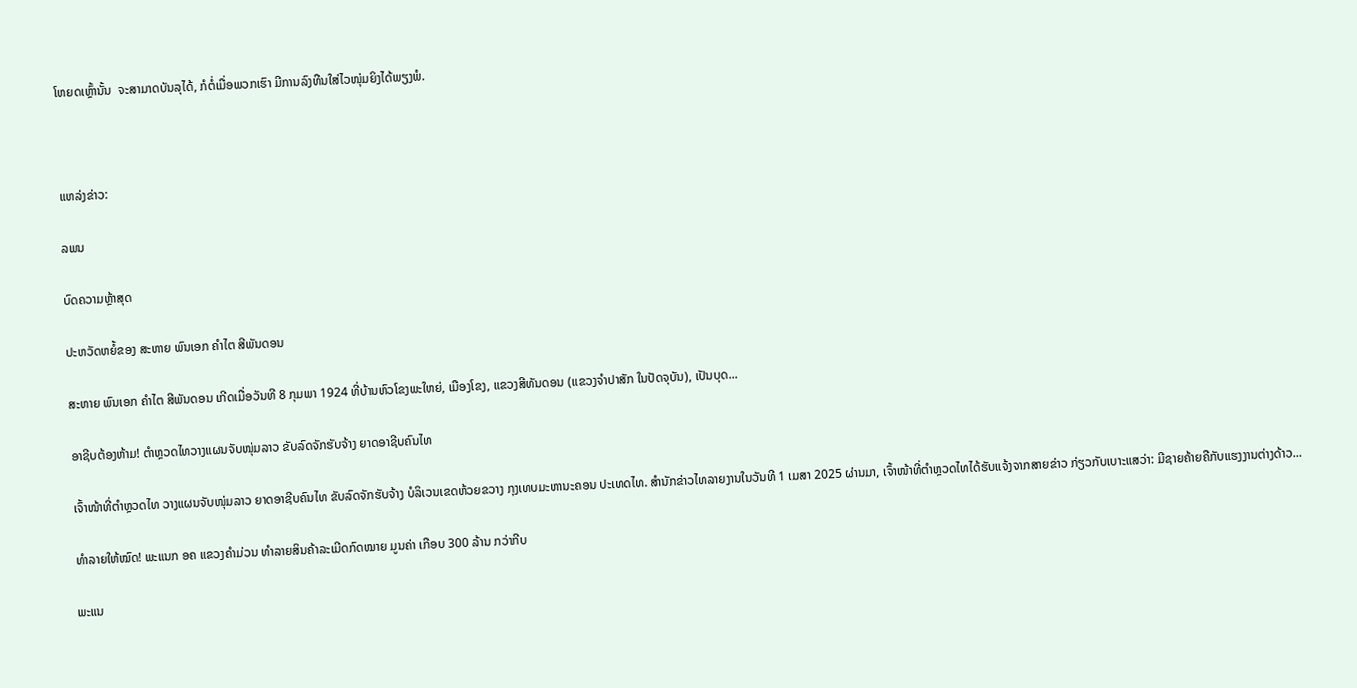ໂຫຍດເຫຼົ້ານັ້ນ  ຈະສາມາດບັນລຸໄດ້, ກໍຕໍ່ເມື່ອພວກເຮົາ ມີການລົງທືນໃສ່ໄວໜຸ່ມຍິງໄດ້ພຽງພໍ.



ແຫລ່ງຂ່າວ:

ລພນ

ບົດຄວາມຫຼ້າສຸດ

ປະຫວັດຫຍໍ້ຂອງ ສະຫາຍ ພົນເອກ ຄຳໄຕ ສີພັນດອນ

ສະຫາຍ ພົນເອກ ຄຳໄຕ ສີພັນດອນ ເກີດເມື່ອວັນທີ 8 ກຸມພາ 1924 ທີ່ບ້ານຫົວໂຂງພະໃຫຍ່, ເມືອງໂຂງ, ແຂວງສີທັນດອນ (ແຂວງຈຳປາສັກ ໃນປັດຈຸບັນ), ເປັນບຸດ...

ອາຊີບຕ້ອງຫ້າມ! ຕຳຫຼວດໄທວາງແຜນຈັບໜຸ່ມລາວ ຂັບລົດຈັກຮັບຈ້າງ ຍາດອາຊີບຄົນໄທ

ເຈົ້າໜ້າທີ່ຕຳຫຼວດໄທ ວາງແຜນຈັບໜຸ່ມລາວ ຍາດອາຊີບຄົນໄທ ຂັບລົດຈັກຮັບຈ້າງ ບໍລິເວນເຂດຫ້ວຍຂວາງ ກຸງເທບມະຫານະຄອນ ປະເທດໄທ. ສຳນັກຂ່າວໄທລາຍງານໃນວັນທີ 1 ເມສາ 2025 ຜ່ານມາ, ເຈົ້າໜ້າທີ່ຕຳຫຼວດໄທໄດ້ຮັບແຈ້ງຈາກສາຍຂ່າວ ກ່ຽວກັບເບາະແສວ່າ: ມີຊາຍຄ້າຍຄືກັບແຮງງານຕ່າງດ້າວ...

ທຳລາຍໃຫ້ໝົດ! ພະແນກ ອຄ ແຂວງຄຳມ່ວນ ທຳລາຍສິນຄ້າລະເມີດກົດໝາຍ ມູນຄ່າ ເກືອບ 300 ລ້ານ ກວ່າກີບ

ພະແນ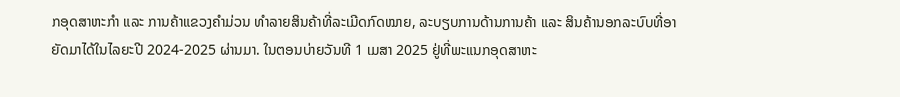ກອຸດສາຫະກຳ ແລະ ການຄ້າແຂວງຄຳມ່ວນ ທຳລາຍສິນຄ້າທີ່ລະເມີດກົດໝາຍ, ລະບຽບການດ້ານການຄ້າ ແລະ ສິນຄ້ານອກລະບົບທີ່ອາຍັດມາໄດ້ໃນໄລຍະປີ 2024-2025 ຜ່ານມາ. ໃນຕອນບ່າຍວັນທີ 1 ເມສາ 2025 ຢູ່ທີ່ພະແນກອຸດສາຫະ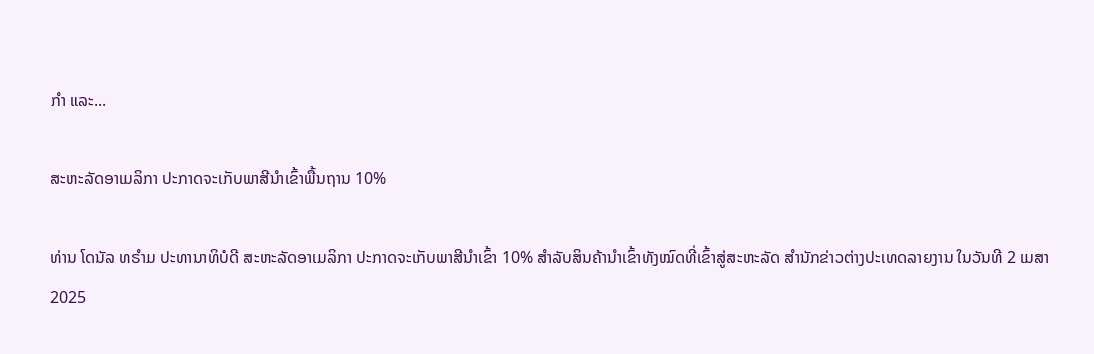ກໍາ ແລະ...

ສະຫະລັດອາເມລິກາ ປະກາດຈະເກັບພາສີນຳເຂົ້າພື້ນຖານ 10%

ທ່ານ ໂດນັລ ທຣຳມ ປະທານາທິບໍດີ ສະຫະລັດອາເມລິກາ ປະກາດຈະເກັບພາສີນຳເຂົ້າ 10% ສຳລັບສິນຄ້ານຳເຂົ້າທັງໝົດທີ່ເຂົ້າສູ່ສະຫະລັດ ສຳນັກຂ່າວຕ່າງປະເທດລາຍງານ ໃນວັນທີ 2 ເມສາ 2025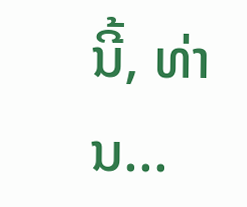ນີ້, ທ່ານ...